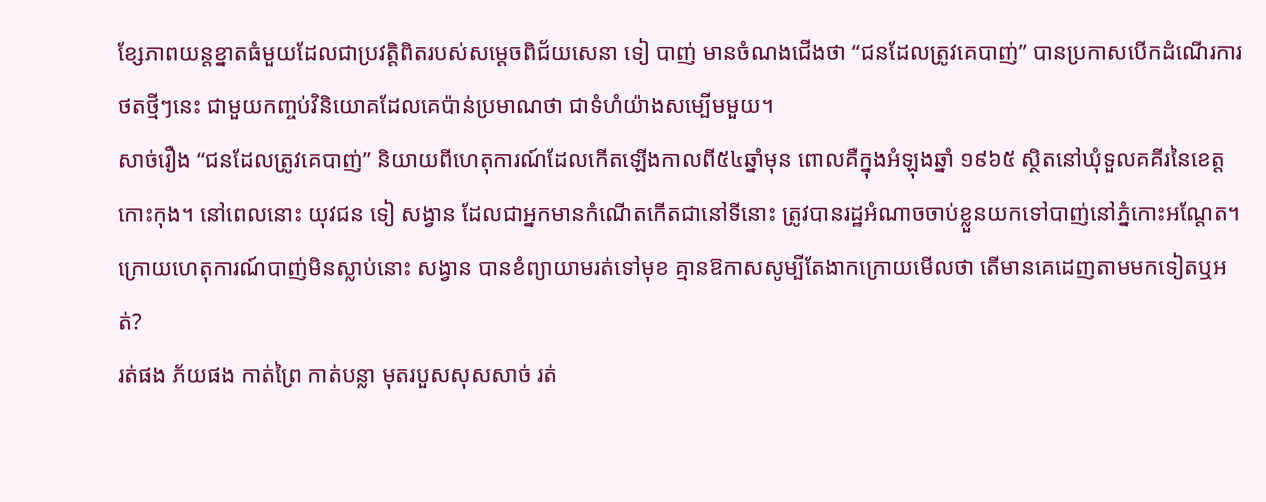ខ្សែភាពយន្តខ្នាតធំមួយដែលជាប្រវត្តិពិតរបស់សម្ដេចពិជ័យសេនា ទៀ បាញ់ មានចំណងជើងថា “ជនដែលត្រូវគេបាញ់” បានប្រកាសបើកដំណើរការថតថ្មីៗនេះ ជាមួយកញ្ចប់វិនិយោគដែលគេប៉ាន់ប្រមាណថា ជាទំហំយ៉ាងសម្បើមមួយ។
សាច់រឿង “ជនដែលត្រូវគេបាញ់” និយាយពីហេតុការណ៍ដែលកើតឡើងកាលពី៥៤ឆ្នាំមុន ពោលគឺក្នុងអំឡុងឆ្នាំ ១៩៦៥ ស្ថិតនៅឃុំទួលគគីរនៃខេត្តកោះកុង។ នៅពេលនោះ យុវជន ទៀ សង្វាន ដែលជាអ្នកមានកំណើតកើតជានៅទីនោះ ត្រូវបានរដ្ឋអំណាចចាប់ខ្លួនយកទៅបាញ់នៅភ្នំកោះអណ្ដែត។ ក្រោយហេតុការណ៍បាញ់មិនស្លាប់នោះ សង្វាន បានខំព្យាយាមរត់ទៅមុខ គ្មានឱកាសសូម្បីតែងាកក្រោយមើលថា តើមានគេដេញតាមមកទៀតឬអត់?
រត់ផង ភ័យផង កាត់ព្រៃ កាត់បន្លា មុតរបួសសុសសាច់ រត់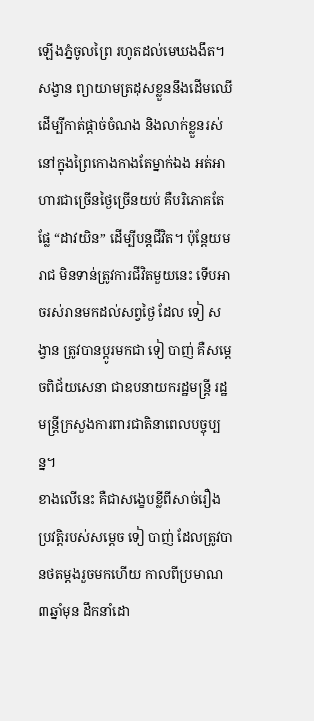ឡើងភ្នំចូលព្រៃ រហូតដល់មេឃងងឹត។ សង្វាន ព្យាយាមត្រដុសខ្លួននឹងដើមឈើ ដើម្បីកាត់ផ្ដាច់ចំណង និងលាក់ខ្លួនរស់នៅក្នុងព្រៃកោងកាងតែម្នាក់ឯង អត់អាហារជាច្រើនថ្ងៃច្រើនយប់ គឺបរិភោគតែផ្លែ “ដាវយិន” ដើម្បីបន្តជីវិត។ ប៉ុន្តែយមរាជ មិនទាន់ត្រូវការជីវិតមួយនេះ ទើបអាចរស់រានមកដល់សព្វថ្ងៃ ដែល ទៀ សង្វាន ត្រូវបានប្ដូរមកជា ទៀ បាញ់ គឺសម្ដេចពិជ័យសេនា ជាឧបនាយករដ្ឋមន្ត្រី រដ្ឋមន្ត្រីក្រសួងការពារជាតិនាពេលបច្ចុប្បន្ន។
ខាងលើនេះ គឺជាសង្ខេបខ្លីពីសាច់រឿងប្រវត្តិរបស់សម្ដេច ទៀ បាញ់ ដែលត្រូវបានថតម្ដងរួចមកហើយ កាលពីប្រមាណ ៣ឆ្នាំមុន ដឹកនាំដោ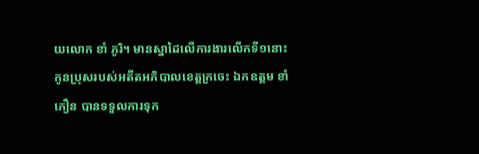យលោក ខាំ ភូរិ។ មានស្នាដៃលើការងារលើកទី១នោះ កូនប្រុសរបស់អតីតអភិបាលខេត្តក្រចេះ ឯកឧត្ដម ខាំ ភឿន បានទទួលការទុក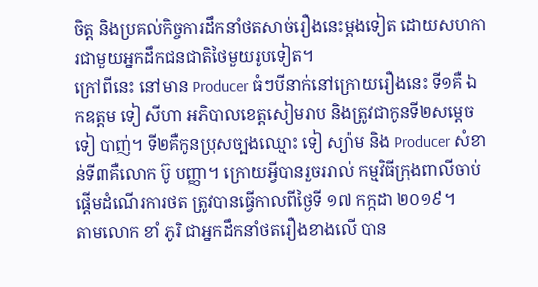ចិត្ត និងប្រគល់កិច្ចការដឹកនាំថតសាច់រឿងនេះម្ដងទៀត ដោយសហការជាមួយអ្នកដឹកជនជាតិថៃមួយរូបទៀត។
ក្រៅពីនេះ នៅមាន Producer ធំៗបីនាក់នៅក្រោយរឿងនេះ ទី១គឺ ឯកឧត្តម ទៀ សីហា អភិបាលខេត្តសៀមរាប និងត្រូវជាកូនទី២សម្ដេច ទៀ បាញ់។ ទី២គឺកូនប្រុសច្បងឈ្មោះ ទៀ ស្យ៉ាម និង Producer សំខាន់ទី៣គឺលោក ប៊ូ បញ្ញា។ ក្រោយអ្វីបានរួចររាល់ កម្មវិធីក្រុងពាលីចាប់ផ្ដើមដំណើរការថត ត្រូវបានធ្វើកាលពីថ្ងៃទី ១៧ កក្កដា ២០១៩។
តាមលោក ខាំ ភូរិ ជាអ្នកដឹកនាំថតរឿងខាងលើ បាន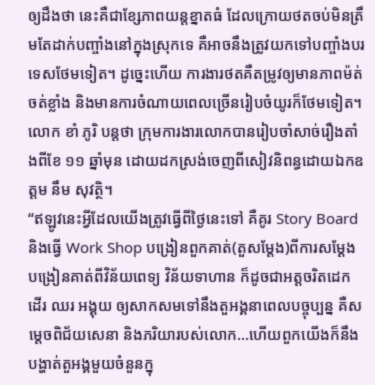ឲ្យដឹងថា នេះគឺជាខ្សែភាពយន្តខ្នាតធំ ដែលក្រោយថតចប់មិនត្រឹមតែដាក់បញ្ចាំងនៅក្នុងស្រុកទេ គឺអាចនឹងត្រូវយកទៅបញ្ចាំងបរទេសថែមទៀត។ ដូច្នេះហើយ ការងារថតគឺតម្រូវឲ្យមានភាពម៉ត់ចត់ខ្លាំង និងមានការចំណាយពេលច្រើនរៀបចំយូរក៏ថែមទៀត។ លោក ខាំ ភូរិ បន្តថា ក្រុមការងារលោកបានរៀបចាំសាច់រឿងតាំងពីខែ ១១ ឆ្នាំមុន ដោយដកស្រង់ចេញពីសៀវនិពន្ធដោយឯកឧត្ដម នឹម សុវត្ថិ។
“ឥឡូវនេះអ្វីដែលយើងត្រូវធ្វើពីថ្ងៃនេះទៅ គឺគូរ Story Board និងធ្វើ Work Shop បង្រៀនពួកគាត់(តួសម្ដែង)ពីការសម្ដែង បង្រៀនគាត់ពីវិន័យពេទ្យ វិន័យទាហាន ក៏ដូចជាអត្តចរិតដេក ដើរ ឈរ អង្គុយ ឲ្យសាកសមទៅនឹងតួអង្គនាពេលបច្ចុប្បន្ន គឺសម្ដេចពិជ័យសេនា និងភរិយារបស់លោក…ហើយពួកយើងក៏នឹងបង្ហាត់តួអង្គមួយចំនួនក្នុ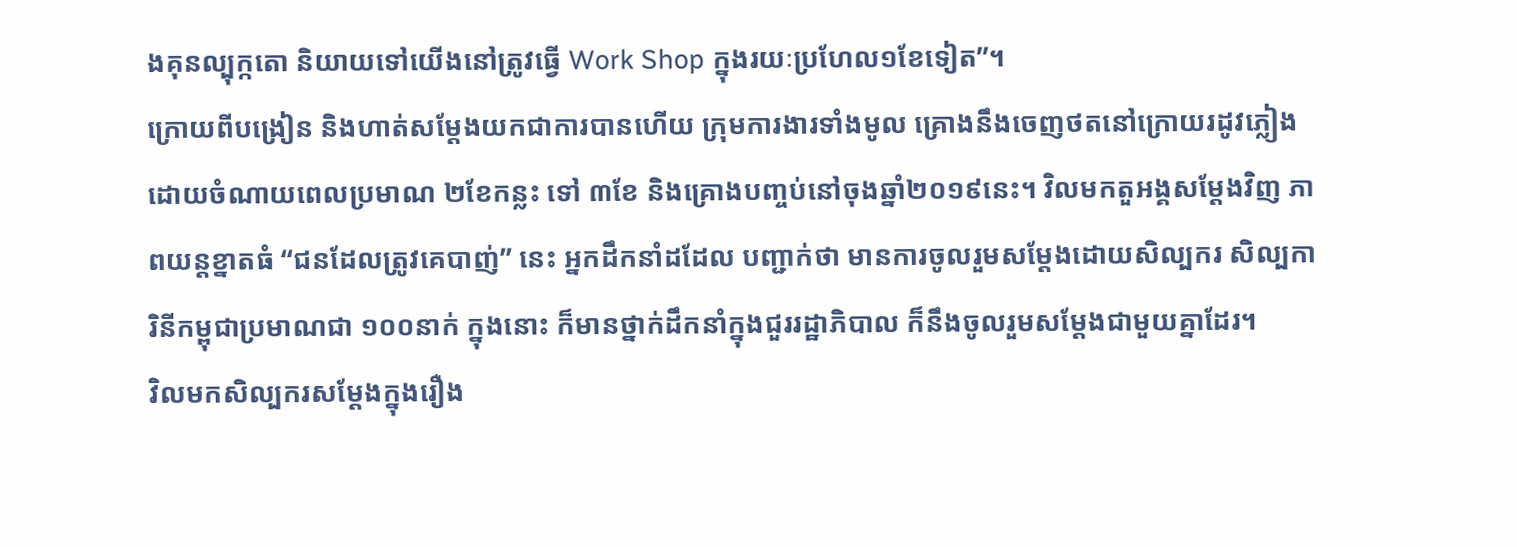ងគុនល្បុក្កតោ និយាយទៅយើងនៅត្រូវធ្វើ Work Shop ក្នុងរយៈប្រហែល១ខែទៀត”។
ក្រោយពីបង្រៀន និងហាត់សម្ដែងយកជាការបានហើយ ក្រុមការងារទាំងមូល គ្រោងនឹងចេញថតនៅក្រោយរដូវភ្លៀងដោយចំណាយពេលប្រមាណ ២ខែកន្លះ ទៅ ៣ខែ និងគ្រោងបញ្ចប់នៅចុងឆ្នាំ២០១៩នេះ។ វិលមកតួអង្គសម្ដែងវិញ ភាពយន្តខ្នាតធំ “ជនដែលត្រូវគេបាញ់” នេះ អ្នកដឹកនាំដដែល បញ្ជាក់ថា មានការចូលរួមសម្ដែងដោយសិល្បករ សិល្បការិនីកម្ពុជាប្រមាណជា ១០០នាក់ ក្នុងនោះ ក៏មានថ្នាក់ដឹកនាំក្នុងជួររដ្ឋាភិបាល ក៏នឹងចូលរួមសម្ដែងជាមួយគ្នាដែរ។
វិលមកសិល្បករសម្ដែងក្នុងរឿង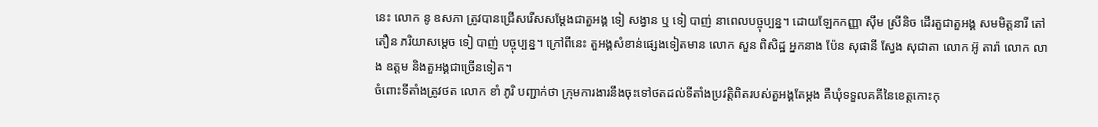នេះ លោក នូ ឧសភា ត្រូវបានជ្រើសរើសសម្ដែងជាតួអង្គ ទៀ សង្វាន ឬ ទៀ បាញ់ នាពេលបច្ចុប្បន្ន។ ដោយឡែកកញ្ញា ស៊ឹម ស្រីនិច ដើរតួជាតួអង្គ សមមិត្តនារី តៅ តឿន ភរិយាសម្ដេច ទៀ បាញ់ បច្ចុប្បន្ន។ ក្រៅពីនេះ តួអង្គសំខាន់ផ្សេងទៀតមាន លោក សួន ពិសិដ្ឋ អ្នកនាង ប៉ែន សុផានី ស្វែង សុជាតា លោក អ៊ូ តារ៉ា លោក លាង ឧត្តម និងតួអង្គជាច្រើនទៀត។
ចំពោះទីតាំងត្រូវថត លោក ខាំ ភូរិ បញ្ជាក់ថា ក្រុមការងារនឹងចុះទៅថតដល់ទីតាំងប្រវត្តិពិតរបស់តួអង្គតែម្ដង គឺឃុំទទួលគគីនៃខេត្តកោះកុ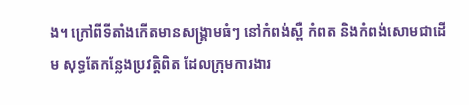ង។ ក្រៅពីទីតាំងកើតមានសង្គ្រាមធំៗ នៅកំពង់ស្ពឺ កំពត និងកំពង់សោមជាដើម សុទ្ធតែកន្លែងប្រវត្តិពិត ដែលក្រុមការងារ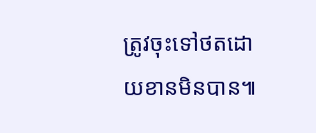ត្រូវចុះទៅថតដោយខានមិនបាន៕